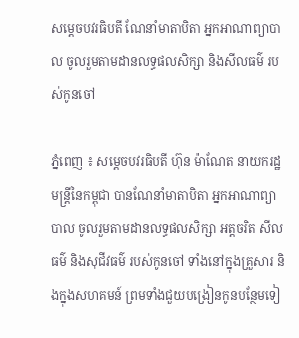សម្ដេចបវរធិបតី ណែនាំមាតាបិតា អ្នកអាណាព្យាបាល ចូលរួមតាមដានលទ្ធផលសិក្សា និងសីលធម៌ របស់កូនចៅ

ភ្នំពេញ ៖ សម្ដេចបវរធិបតី ហ៊ុន ម៉ាណែត នាយករដ្ឋមន្ដ្រីនៃកម្ពុជា បានណែនាំមាតាបិតា អ្នកអាណាព្យាបាល ចូលរួមតាមដានលទ្ធផលសិក្សា អត្តចរិត សីលធម៌ និងសុជីវធម៌ របស់កូនចៅ ទាំងនៅក្នុងគ្រួសារ និងក្នុងសហគមន៍ ព្រមទាំងជួយបង្រៀនកូនបន្ថែមទៀ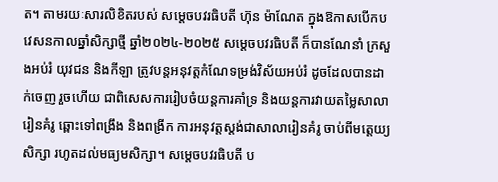ត។ តាមរយៈសារលិខិតរបស់ សម្តេចបវរធិបតី ហ៊ុន ម៉ាណែត ក្នុងឱកាសបើកបវេសនកាលឆ្នាំសិក្សាថ្មី ឆ្នាំ២០២៤-២០២៥ សម្ដេចបវរធិបតី ក៏បានណែនាំ ក្រសួងអប់រំ យុវជន និងកីឡា ត្រូវបន្តអនុវត្តកំណែទម្រង់វិស័យអប់រំ ដូចដែលបានដាក់ចេញ រួចហើយ ជាពិសេសការរៀបចំយន្តការគាំទ្រ និងយន្តការវាយតម្លៃសាលារៀនគំរូ ឆ្ពោះទៅពង្រឹង និងពង្រីក ការអនុវត្តស្តង់ជាសាលារៀនគំរូ ចាប់ពីមត្តេយ្យសិក្សា រហូតដល់មធ្យមសិក្សា។ សម្ដេចបវរធិបតី ប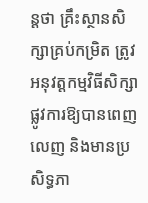ន្ដថា គ្រឹះស្ថានសិក្សាគ្រប់កម្រិត ត្រូវអនុវត្តកម្មវិធីសិក្សាផ្លូវការឱ្យបានពេញលេញ និងមានប្រសិទ្ធភា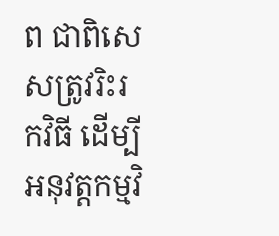ព ជាពិសេសត្រូវរិះរកវិធី ដើម្បីអនុវត្តកម្មវិ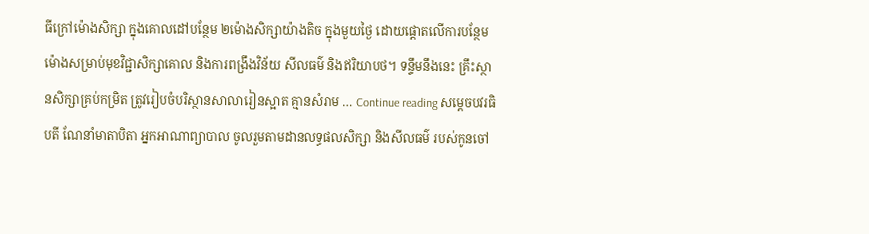ធីក្រៅម៉ោងសិក្សា ក្នុងគោលដៅបន្ថែម ២ម៉ោងសិក្សាយ៉ាងតិច ក្នុងមួយថ្ងៃ ដោយផ្តោតលើការបន្ថែមម៉ោងសម្រាប់មុខវិជ្ជាសិក្សាគោល និងការពង្រឹងវិន័យ សីលធម៌ និងឥរិយាបថ។ ទន្ទឹមនឹងនេះ គ្រឹះស្ថានសិក្សាគ្រប់កម្រិត ត្រូវរៀបចំបរិស្ថានសាលារៀនស្អាត គ្មានសំរាម … Continue reading សម្ដេចបវរធិបតី ណែនាំមាតាបិតា អ្នកអាណាព្យាបាល ចូលរួមតាមដានលទ្ធផលសិក្សា និងសីលធម៌ របស់កូនចៅ